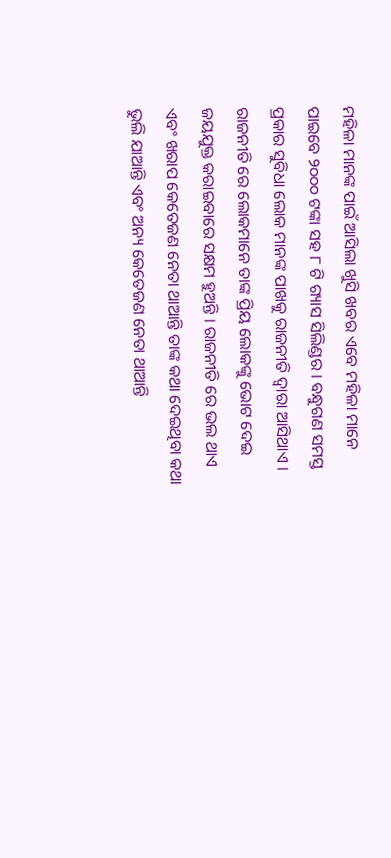ମହିଳା ମାନଙ୍କ ପାଇଁ ଆସିଲା ଖୁସି ଖବର ଏବେ ମହିଳା ମାନେ ପାଇବେ ୨୦୦୦ ଟଙ୍କା ସହ ୮ ଟି ଗ୍ୟାସ ସିଲିଣ୍ଡର । ବନ୍ଧୁଗଣ ସମସ୍ତ ପ୍ରକାର ସୁବିଧା ଲୋକ ମାନଙ୍କ ପାଖକୁ ରାଜନୀତି ଦ୍ଵାରା ଆସିଥାଏ । ରାଜନୀତି ରେ ଲୋକମାନେ ତାଙ୍କ ପ୍ରିୟ ଲୋକଙ୍କୁ ଭୋଟ ଦେଇ ଜୟଯୁକ୍ତ କରାଇବାରେ ସକ୍ଷମ ହୁଅନ୍ତି । ରାଜନୀତି ରେ ଭଲ ଥାଏ ଏବଂ ଖରାପ କେତେଜଣ ନେତା ଥାଆନ୍ତି ତାଙ୍କ କଥା ଦେଇଥିବା କଥା ଭୁଲି ଯାଆନ୍ତି ଏବଂ ଅନ୍ୟ କେତେଜଣ ନେତା ଥାଆନ୍ତି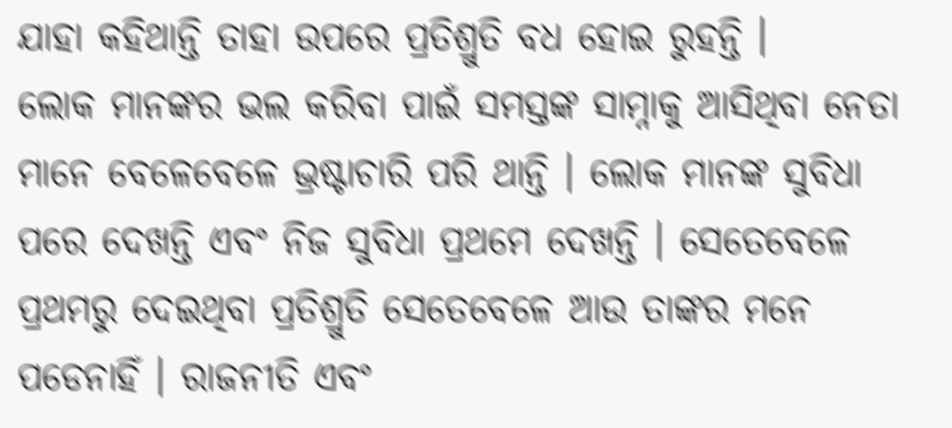ଯାହା କହିଥାନ୍ତି ତାହା ଉପରେ ପ୍ରତିଶ୍ରୁତି ବଧ ହୋଇ ରୁହନ୍ତି ।
ଲୋକ ମାନଙ୍କର ଭଲ କରିବା ପାଇଁ ସମସ୍ତଙ୍କ ସାମ୍ନାକୁ ଆସିଥିବା ନେତା ମାନେ ବେଳେବେଳେ ଭ୍ରଷ୍ଟାଚାରି ପରି ଥାନ୍ତି । ଲୋକ ମାନଙ୍କ ସୁବିଧା ପରେ ଦେଖନ୍ତି ଏବଂ ନିଜ ସୁବିଧା ପ୍ରଥମେ ଦେଖନ୍ତି । ସେତେବେଳେ ପ୍ରଥମରୁ ଦେଇଥିବା ପ୍ରତିଶ୍ରୁତି ସେତେବେଳେ ଆଉ ତାଙ୍କର ମନେ ପଡେନାହିଁ । ରାଜନୀତି ଏବଂ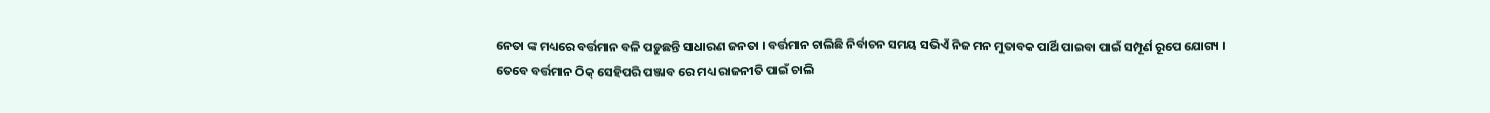ନେତା ଙ୍କ ମଧ୍ୟରେ ବର୍ତ୍ତମାନ ବଳି ପଡ଼ୁଛନ୍ତି ସାଧାରଣ ଜନତା । ବର୍ତ୍ତମାନ ଚାଲିଛି ନିର୍ବାଚନ ସମୟ ସଭିଏଁ ନିଜ ମନ ମୁତାବକ ପାର୍ଥି ପାଇବା ପାଇଁ ସମ୍ପୂର୍ଣ ରୂପେ ଯୋଗ୍ୟ ।
ତେବେ ବର୍ତ୍ତମାନ ଠିକ୍ ସେହିପରି ପଞ୍ଜାବ ରେ ମଧ୍ୟ ରାଜନୀତି ପାଇଁ ଚାଲି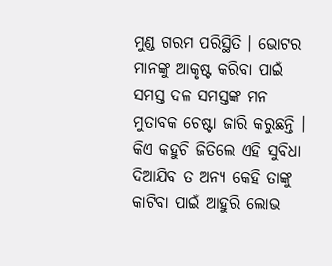ମୁଣ୍ଡ ଗରମ ପରିସ୍ଥିତି । ଭୋଟର ମାନଙ୍କୁ ଆକୃଷ୍ଟ କରିବା ପାଇଁ ସମସ୍ତ ଦଳ ସମସ୍ତଙ୍କ ମନ ମୁତାବକ ଚେଷ୍ଟା ଜାରି କରୁଛନ୍ତି । କିଏ କହୁଚି ଜିତିଲେ ଏହି ସୁବିଧା ଦିଆଯିବ ତ ଅନ୍ୟ କେହି ତାଙ୍କୁ କାଟିବା ପାଇଁ ଆହୁରି ଲୋଭ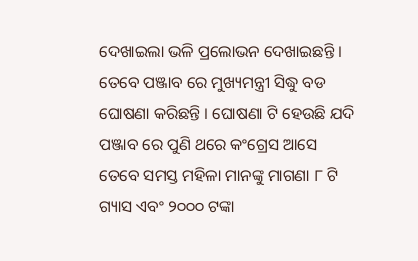ଦେଖାଇଲା ଭଳି ପ୍ରଲୋଭନ ଦେଖାଇଛନ୍ତି । ତେବେ ପଞ୍ଜାବ ରେ ମୁଖ୍ୟମନ୍ତ୍ରୀ ସିଦ୍ଧୁ ବଡ ଘୋଷଣା କରିଛନ୍ତି । ଘୋଷଣା ଟି ହେଉଛି ଯଦି ପଞ୍ଜାବ ରେ ପୁଣି ଥରେ କଂଗ୍ରେସ ଆସେ ତେବେ ସମସ୍ତ ମହିଳା ମାନଙ୍କୁ ମାଗଣା ୮ ଟି ଗ୍ୟାସ ଏବଂ ୨୦୦୦ ଟଙ୍କା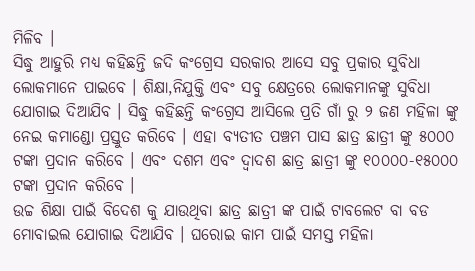ମିଳିବ ।
ସିଦ୍ଧୁ ଆହୁରି ମଧ୍ୟ କହିଛନ୍ତି ଜଦି କଂଗ୍ରେସ ସରକାର ଆସେ ସବୁ ପ୍ରକାର ସୁବିଧା ଲୋକମାନେ ପାଇବେ । ଶିକ୍ଷା,ନିଯୁକ୍ତି ଏବଂ ସବୁ କ୍ଷେତ୍ରରେ ଲୋକମାନଙ୍କୁ ସୁବିଧା ଯୋଗାଇ ଦିଆଯିବ । ସିଦ୍ଧୁ କହିଛନ୍ତି କଂଗ୍ରେସ ଆସିଲେ ପ୍ରତି ଗାଁ ରୁ ୨ ଜଣ ମହିଳା ଙ୍କୁ ନେଇ କମାଣ୍ଡୋ ପ୍ରସ୍ତୁତ କରିବେ । ଏହା ବ୍ୟତୀତ ପଞ୍ଚମ ପାସ ଛାତ୍ର ଛାତ୍ରୀ ଙ୍କୁ ୫୦୦୦ ଟଙ୍କା ପ୍ରଦାନ କରିବେ । ଏବଂ ଦଶମ ଏବଂ ଦ୍ଵାଦଶ ଛାତ୍ର ଛାତ୍ରୀ ଙ୍କୁ ୧୦୦୦୦-୧୫୦୦୦ ଟଙ୍କା ପ୍ରଦାନ କରିବେ ।
ଉଚ୍ଚ ଶିକ୍ଷା ପାଇଁ ବିଦେଶ କୁ ଯାଉଥିବା ଛାତ୍ର ଛାତ୍ରୀ ଙ୍କ ପାଇଁ ଟାବଲେଟ ବା ବଡ ମୋବାଇଲ ଯୋଗାଇ ଦିଆଯିବ । ଘରୋଇ କାମ ପାଇଁ ସମସ୍ତ ମହିଳା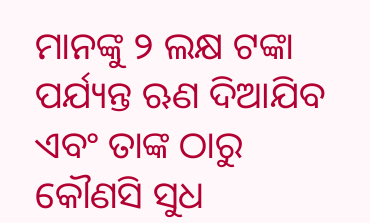ମାନଙ୍କୁ ୨ ଲକ୍ଷ ଟଙ୍କା ପର୍ଯ୍ୟନ୍ତ ଋଣ ଦିଆଯିବ ଏବଂ ତାଙ୍କ ଠାରୁ କୌଣସି ସୁଧ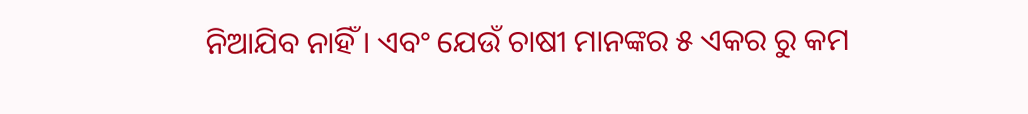ନିଆଯିବ ନାହିଁ । ଏବଂ ଯେଉଁ ଚାଷୀ ମାନଙ୍କର ୫ ଏକର ରୁ କମ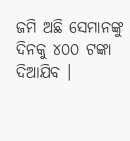ଜମି ଅଛି ସେମାନଙ୍କୁ ଦିନକୁ ୪୦୦ ଟଙ୍କା ଦିଆଯିବ ।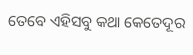ତେବେ ଏହିସବୁ କଥା କେତେଦୂର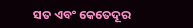ସତ ଏବଂ କେତେଦୂର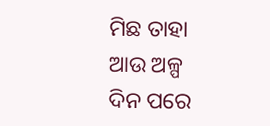ମିଛ ତାହା ଆଉ ଅଳ୍ପ ଦିନ ପରେ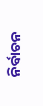ନିର୍ବାଚନ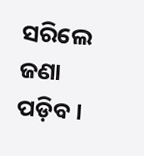ସରିଲେ ଜଣା ପଡ଼ିବ ।